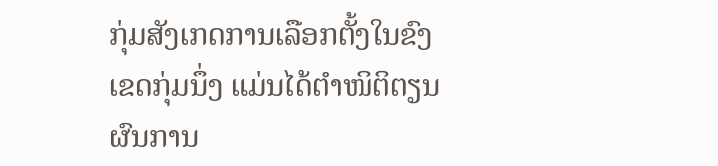ກຸ່ມສັງເກດການເລືອກຕັ້ງໃນຂົງເຂດກຸ່ມນຶ່ງ ແມ່ນໄດ້ຕຳໜິຕິຕຽນ ຜົນການ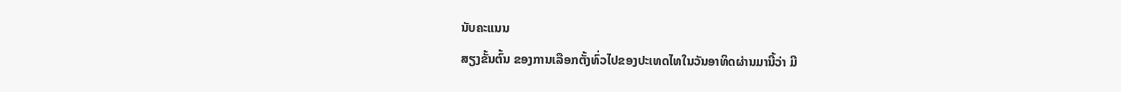ນັບຄະແນນ
ສຽງຂັ້ນຕົ້ນ ຂອງການເລືອກຕັ້ງທົ່ວໄປຂອງປະເທດໄທໃນວັນອາທິດຜ່ານມານີ້ວ່າ ມີ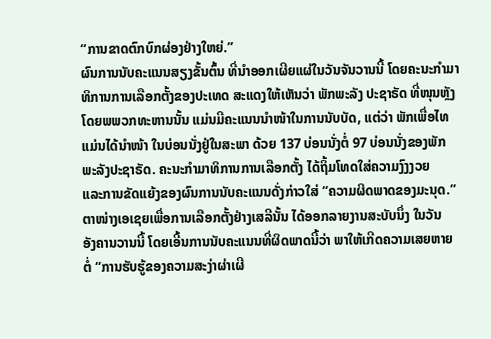“ການຂາດຕົກບົກຜ່ອງຢ່າງໃຫຍ່.”
ຜົນການນັບຄະແນນສຽງຂັ້ນຕົ້ນ ທີ່ນຳອອກເຜີຍແຜ່ໃນວັນຈັນວານນີ້ ໂດຍຄະນະກຳມາ
ທິການການເລືອກຕັ້ງຂອງປະເທດ ສະແດງໃຫ້ເຫັນວ່າ ພັກພະລັງ ປະຊາຣັດ ທີ່ໜຸນຫຼັງ
ໂດຍພພວກທະຫານນັ້ນ ແມ່ນມີຄະແນນນຳໜ້າໃນການນັບບັດ, ແຕ່ວ່າ ພັກເພື່ອໄທ
ແມ່ນໄດ້ນຳໜ້າ ໃນບ່ອນນັ່ງຢູ່ໃນສະພາ ດ້ວຍ 137 ບ່ອນນັ່ງຕໍ່ 97 ບ່ອນນັ່ງຂອງພັກ
ພະລັງປະຊາຣັດ. ຄະນະກຳມາທິການການເລືອກຕັ້ງ ໄດ້ຖິ້ມໂທດໃສ່ຄວາມງົງງວຍ
ແລະການຂັດແຍ້ງຂອງຜົນການນັບຄະແນນດັ່ງກ່າວໃສ່ “ຄວາມຜິດພາດຂອງມະນຸດ.”
ຕາໜ່າງເອເຊຍເພື່ອການເລືອກຕັ້ງຢ່າງເສລີນັ້ນ ໄດ້ອອກລາຍງານສະບັບນຶ່ງ ໃນວັນ
ອັງຄານວານນີ້ ໂດຍເອີ້ນການນັບຄະແນນທີ່ຜິດພາດນີ້ວ່າ ພາໃຫ້ເກີດຄວາມເສຍຫາຍ
ຕໍ່ “ການຮັບຮູ້ຂອງຄວາມສະງ່າຜ່າເຜີ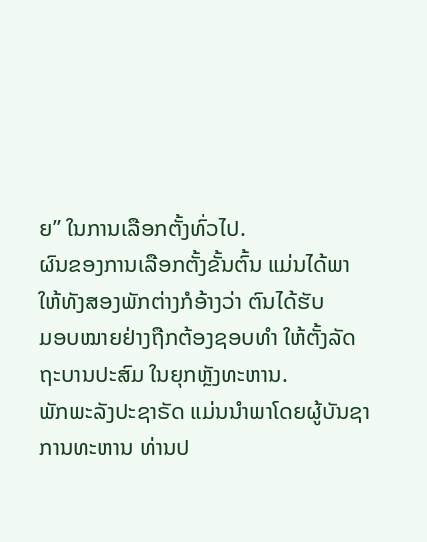ຍ” ໃນການເລືອກຕັ້ງທົ່ວໄປ.
ຜົນຂອງການເລືອກຕັ້ງຂັ້ນຕົ້ນ ແມ່ນໄດ້ພາໃຫ້ທັງສອງພັກຕ່າງກໍອ້າງວ່າ ຕົນໄດ້ຮັບ
ມອບໝາຍຢ່າງຖືກຕ້ອງຊອບທຳ ໃຫ້ຕັ້ງລັດຖະບານປະສົມ ໃນຍຸກຫຼັງທະຫານ.
ພັກພະລັງປະຊາຣັດ ແມ່ນນຳພາໂດຍຜູ້ບັນຊາການທະຫານ ທ່ານປ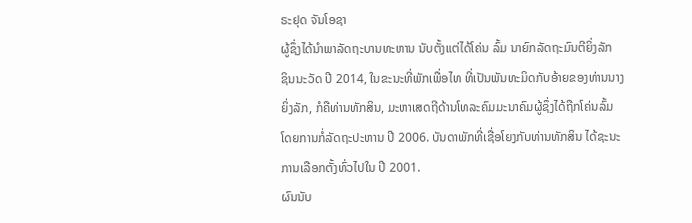ຣະຢຸດ ຈັນໂອຊາ
ຜູ້ຊຶ່ງໄດ້ນຳພາລັດຖະບານທະຫານ ນັບຕັ້ງແຕ່ໄດ້ໂຄ່ນ ລົ້ມ ນາຍົກລັດຖະມົນຕີຍິ່ງລັກ
ຊິນນະວັດ ປີ 2014, ໃນຂະນະທີ່ພັກເພື່ອໄທ ທີ່ເປັນພັນທະມິດກັບອ້າຍຂອງທ່ານນາງ
ຍິ່ງລັກ, ກໍຄືທ່ານທັກສິນ, ມະຫາເສດຖີດ້ານໂທລະຄົມມະນາຄົມຜູ້ຊຶ່ງໄດ້ຖືກໂຄ່ນລົ້ມ
ໂດຍການກໍ່ລັດຖະປະຫານ ປີ 2006. ບັນດາພັກທີ່ເຊື່ອໂຍງກັບທ່ານທັກສິນ ໄດ້ຊະນະ
ການເລືອກຕັ້ງທົ່ວໄປໃນ ປີ 2001.
ຜົນນັບ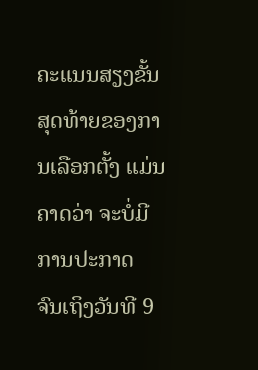ຄະແນນສຽງຂັ້ນສຸດທ້າຍຂອງການເລືອກຕັ້ງ ແມ່ນຄາດວ່າ ຈະບໍ່ມີການປະກາດ
ຈົນເຖິງວັນທີ 9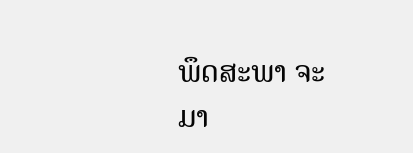ພຶດສະພາ ຈະມາ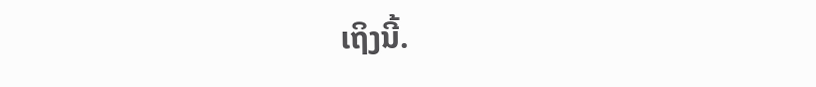ເຖິງນີ້.